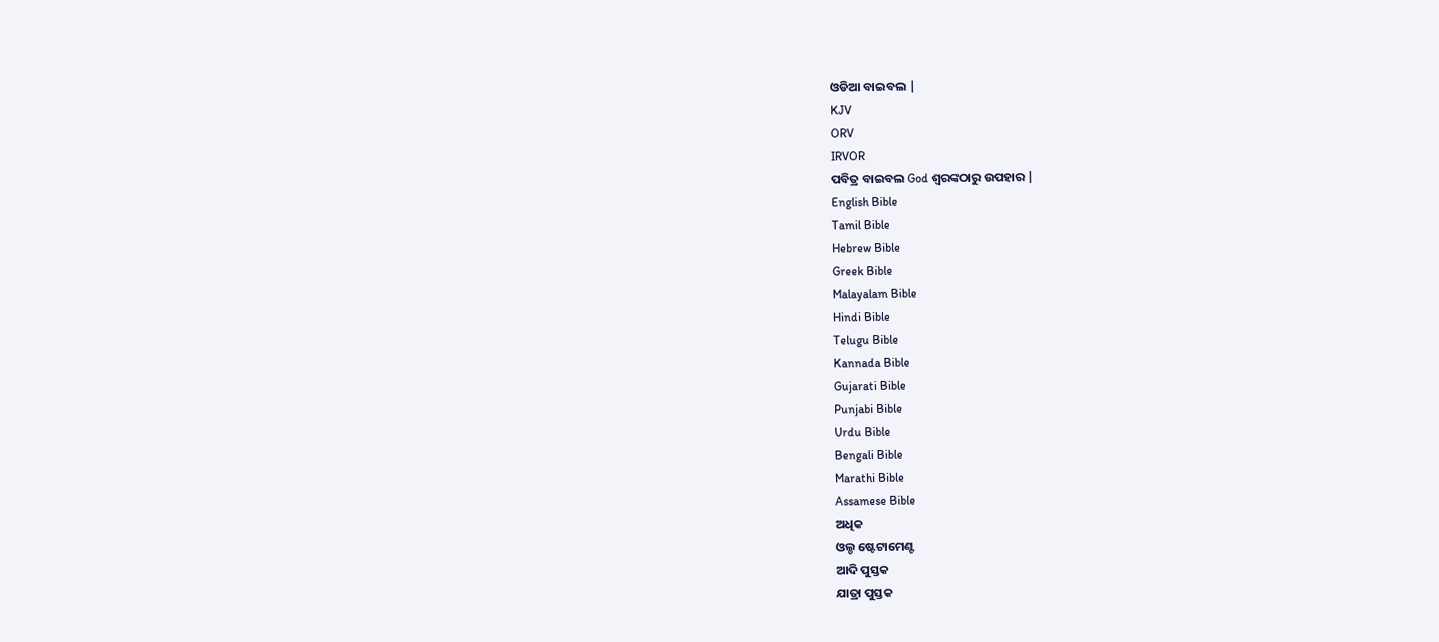ଓଡିଆ ବାଇବଲ |
KJV
ORV
IRVOR
ପବିତ୍ର ବାଇବଲ God ଶ୍ବରଙ୍କଠାରୁ ଉପହାର |
English Bible
Tamil Bible
Hebrew Bible
Greek Bible
Malayalam Bible
Hindi Bible
Telugu Bible
Kannada Bible
Gujarati Bible
Punjabi Bible
Urdu Bible
Bengali Bible
Marathi Bible
Assamese Bible
ଅଧିକ
ଓଲ୍ଡ ଷ୍ଟେଟାମେଣ୍ଟ
ଆଦି ପୁସ୍ତକ
ଯାତ୍ରା ପୁସ୍ତକ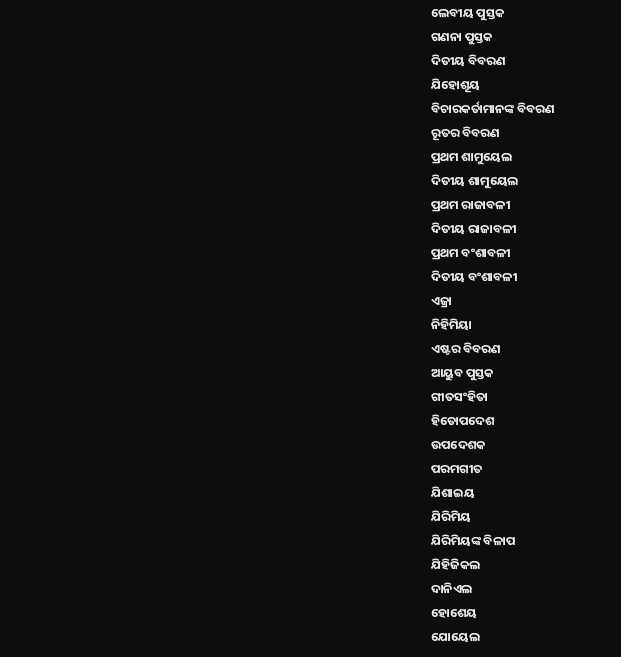ଲେବୀୟ ପୁସ୍ତକ
ଗଣନା ପୁସ୍ତକ
ଦିତୀୟ ବିବରଣ
ଯିହୋଶୂୟ
ବିଚାରକର୍ତାମାନଙ୍କ ବିବରଣ
ରୂତର ବିବରଣ
ପ୍ରଥମ ଶାମୁୟେଲ
ଦିତୀୟ ଶାମୁୟେଲ
ପ୍ରଥମ ରାଜାବଳୀ
ଦିତୀୟ ରାଜାବଳୀ
ପ୍ରଥମ ବଂଶାବଳୀ
ଦିତୀୟ ବଂଶାବଳୀ
ଏଜ୍ରା
ନିହିମିୟା
ଏଷ୍ଟର ବିବରଣ
ଆୟୁବ ପୁସ୍ତକ
ଗୀତସଂହିତା
ହିତୋପଦେଶ
ଉପଦେଶକ
ପରମଗୀତ
ଯିଶାଇୟ
ଯିରିମିୟ
ଯିରିମିୟଙ୍କ ବିଳାପ
ଯିହିଜିକଲ
ଦାନିଏଲ
ହୋଶେୟ
ଯୋୟେଲ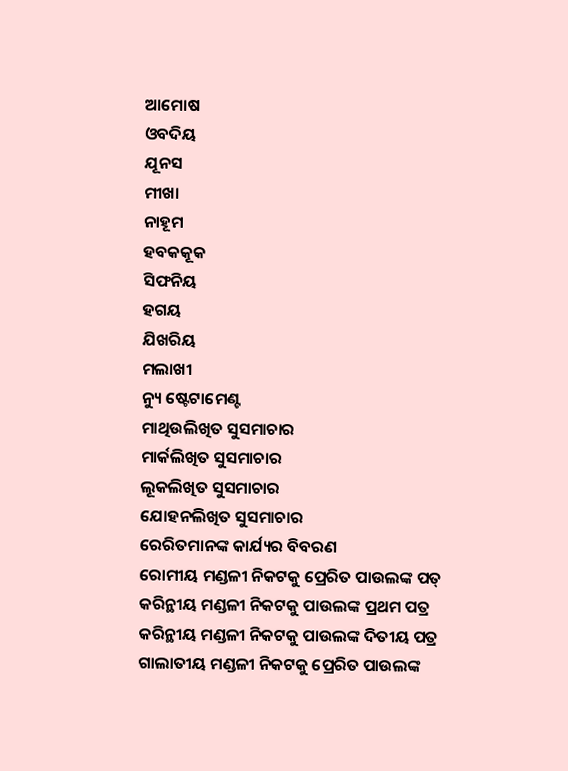ଆମୋଷ
ଓବଦିୟ
ଯୂନସ
ମୀଖା
ନାହୂମ
ହବକକୂକ
ସିଫନିୟ
ହଗୟ
ଯିଖରିୟ
ମଲାଖୀ
ନ୍ୟୁ ଷ୍ଟେଟାମେଣ୍ଟ
ମାଥିଉଲିଖିତ ସୁସମାଚାର
ମାର୍କଲିଖିତ ସୁସମାଚାର
ଲୂକଲିଖିତ ସୁସମାଚାର
ଯୋହନଲିଖିତ ସୁସମାଚାର
ରେରିତମାନଙ୍କ କାର୍ଯ୍ୟର ବିବରଣ
ରୋମୀୟ ମଣ୍ଡଳୀ ନିକଟକୁ ପ୍ରେରିତ ପାଉଲଙ୍କ ପତ୍
କରିନ୍ଥୀୟ ମଣ୍ଡଳୀ ନିକଟକୁ ପାଉଲଙ୍କ ପ୍ରଥମ ପତ୍ର
କରିନ୍ଥୀୟ ମଣ୍ଡଳୀ ନିକଟକୁ ପାଉଲଙ୍କ ଦିତୀୟ ପତ୍ର
ଗାଲାତୀୟ ମଣ୍ଡଳୀ ନିକଟକୁ ପ୍ରେରିତ ପାଉଲଙ୍କ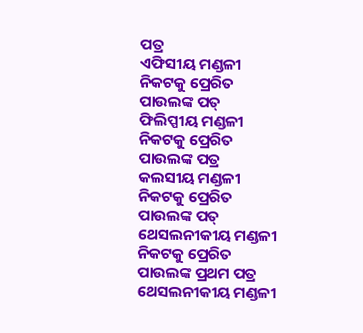ପତ୍ର
ଏଫିସୀୟ ମଣ୍ଡଳୀ ନିକଟକୁ ପ୍ରେରିତ ପାଉଲଙ୍କ ପତ୍
ଫିଲିପ୍ପୀୟ ମଣ୍ଡଳୀ ନିକଟକୁ ପ୍ରେରିତ ପାଉଲଙ୍କ ପତ୍ର
କଲସୀୟ ମଣ୍ଡଳୀ ନିକଟକୁ ପ୍ରେରିତ ପାଉଲଙ୍କ ପତ୍
ଥେସଲନୀକୀୟ ମଣ୍ଡଳୀ ନିକଟକୁ ପ୍ରେରିତ ପାଉଲଙ୍କ ପ୍ରଥମ ପତ୍ର
ଥେସଲନୀକୀୟ ମଣ୍ଡଳୀ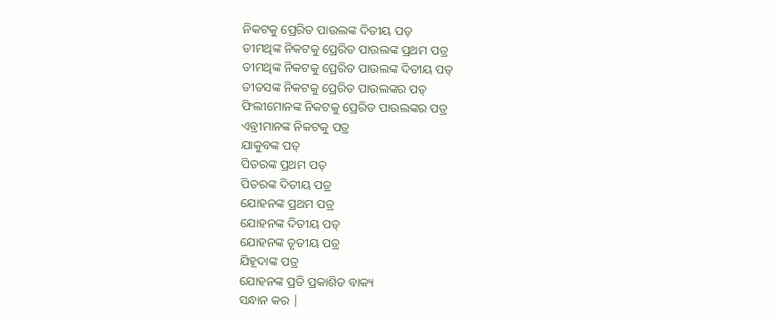ନିକଟକୁ ପ୍ରେରିତ ପାଉଲଙ୍କ ଦିତୀୟ ପତ୍
ତୀମଥିଙ୍କ ନିକଟକୁ ପ୍ରେରିତ ପାଉଲଙ୍କ ପ୍ରଥମ ପତ୍ର
ତୀମଥିଙ୍କ ନିକଟକୁ ପ୍ରେରିତ ପାଉଲଙ୍କ ଦିତୀୟ ପତ୍
ତୀତସଙ୍କ ନିକଟକୁ ପ୍ରେରିତ ପାଉଲଙ୍କର ପତ୍
ଫିଲୀମୋନଙ୍କ ନିକଟକୁ ପ୍ରେରିତ ପାଉଲଙ୍କର ପତ୍ର
ଏବ୍ରୀମାନଙ୍କ ନିକଟକୁ ପତ୍ର
ଯାକୁବଙ୍କ ପତ୍
ପିତରଙ୍କ ପ୍ରଥମ ପତ୍
ପିତରଙ୍କ ଦିତୀୟ ପତ୍ର
ଯୋହନଙ୍କ ପ୍ରଥମ ପତ୍ର
ଯୋହନଙ୍କ ଦିତୀୟ ପତ୍
ଯୋହନଙ୍କ ତୃତୀୟ ପତ୍ର
ଯିହୂଦାଙ୍କ ପତ୍ର
ଯୋହନଙ୍କ ପ୍ରତି ପ୍ରକାଶିତ ବାକ୍ୟ
ସନ୍ଧାନ କର |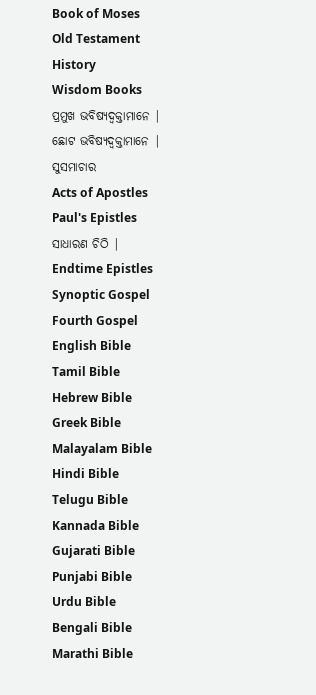Book of Moses
Old Testament History
Wisdom Books
ପ୍ରମୁଖ ଭବିଷ୍ୟଦ୍ବକ୍ତାମାନେ |
ଛୋଟ ଭବିଷ୍ୟଦ୍ବକ୍ତାମାନେ |
ସୁସମାଚାର
Acts of Apostles
Paul's Epistles
ସାଧାରଣ ଚିଠି |
Endtime Epistles
Synoptic Gospel
Fourth Gospel
English Bible
Tamil Bible
Hebrew Bible
Greek Bible
Malayalam Bible
Hindi Bible
Telugu Bible
Kannada Bible
Gujarati Bible
Punjabi Bible
Urdu Bible
Bengali Bible
Marathi Bible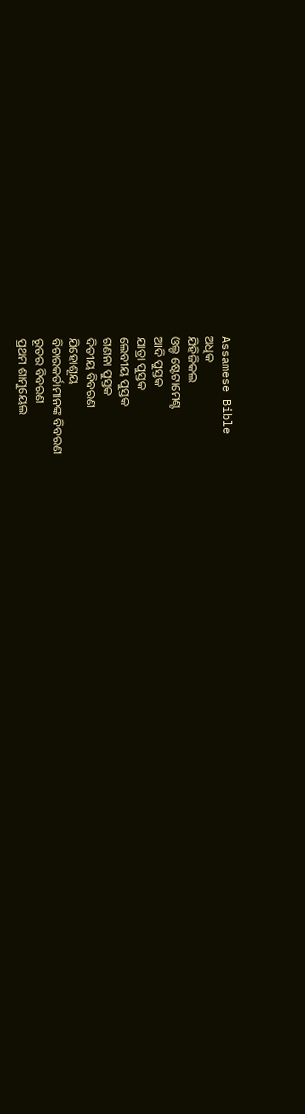Assamese Bible
ଅଧିକ
ଯିହିଜିକଲ
ଓଲ୍ଡ ଷ୍ଟେଟାମେଣ୍ଟ
ଆଦି ପୁସ୍ତକ
ଯାତ୍ରା ପୁସ୍ତକ
ଲେବୀୟ ପୁସ୍ତକ
ଗଣନା ପୁସ୍ତକ
ଦିତୀୟ ବିବରଣ
ଯିହୋଶୂୟ
ବିଚାରକର୍ତାମାନଙ୍କ ବିବରଣ
ରୂତର ବିବରଣ
ପ୍ରଥମ ଶାମୁୟେଲ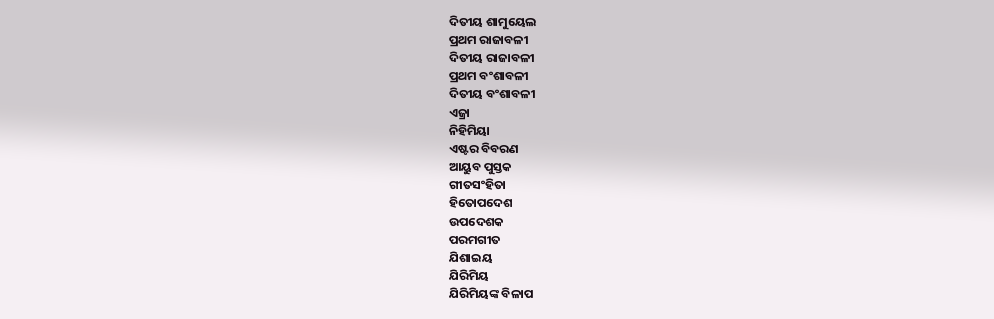ଦିତୀୟ ଶାମୁୟେଲ
ପ୍ରଥମ ରାଜାବଳୀ
ଦିତୀୟ ରାଜାବଳୀ
ପ୍ରଥମ ବଂଶାବଳୀ
ଦିତୀୟ ବଂଶାବଳୀ
ଏଜ୍ରା
ନିହିମିୟା
ଏଷ୍ଟର ବିବରଣ
ଆୟୁବ ପୁସ୍ତକ
ଗୀତସଂହିତା
ହିତୋପଦେଶ
ଉପଦେଶକ
ପରମଗୀତ
ଯିଶାଇୟ
ଯିରିମିୟ
ଯିରିମିୟଙ୍କ ବିଳାପ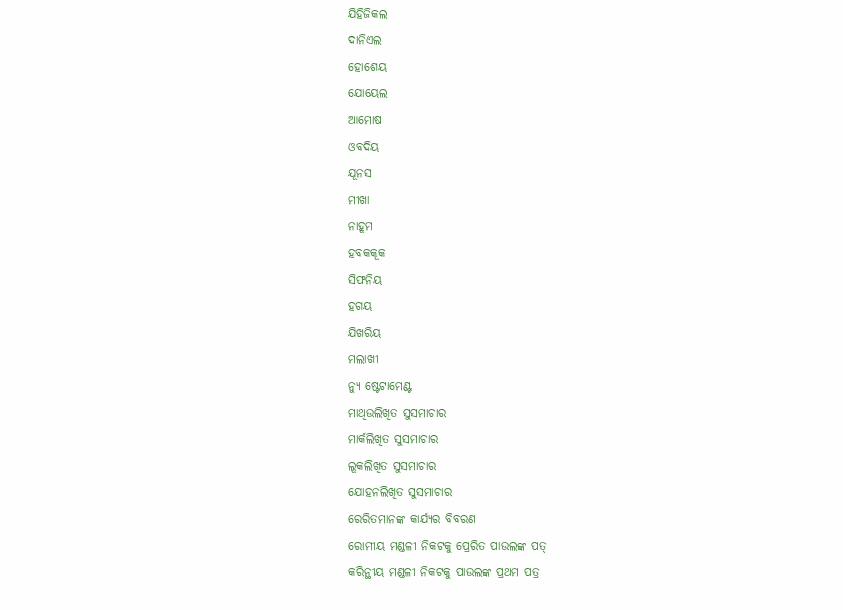ଯିହିଜିକଲ
ଦାନିଏଲ
ହୋଶେୟ
ଯୋୟେଲ
ଆମୋଷ
ଓବଦିୟ
ଯୂନସ
ମୀଖା
ନାହୂମ
ହବକକୂକ
ସିଫନିୟ
ହଗୟ
ଯିଖରିୟ
ମଲାଖୀ
ନ୍ୟୁ ଷ୍ଟେଟାମେଣ୍ଟ
ମାଥିଉଲିଖିତ ସୁସମାଚାର
ମାର୍କଲିଖିତ ସୁସମାଚାର
ଲୂକଲିଖିତ ସୁସମାଚାର
ଯୋହନଲିଖିତ ସୁସମାଚାର
ରେରିତମାନଙ୍କ କାର୍ଯ୍ୟର ବିବରଣ
ରୋମୀୟ ମଣ୍ଡଳୀ ନିକଟକୁ ପ୍ରେରିତ ପାଉଲଙ୍କ ପତ୍
କରିନ୍ଥୀୟ ମଣ୍ଡଳୀ ନିକଟକୁ ପାଉଲଙ୍କ ପ୍ରଥମ ପତ୍ର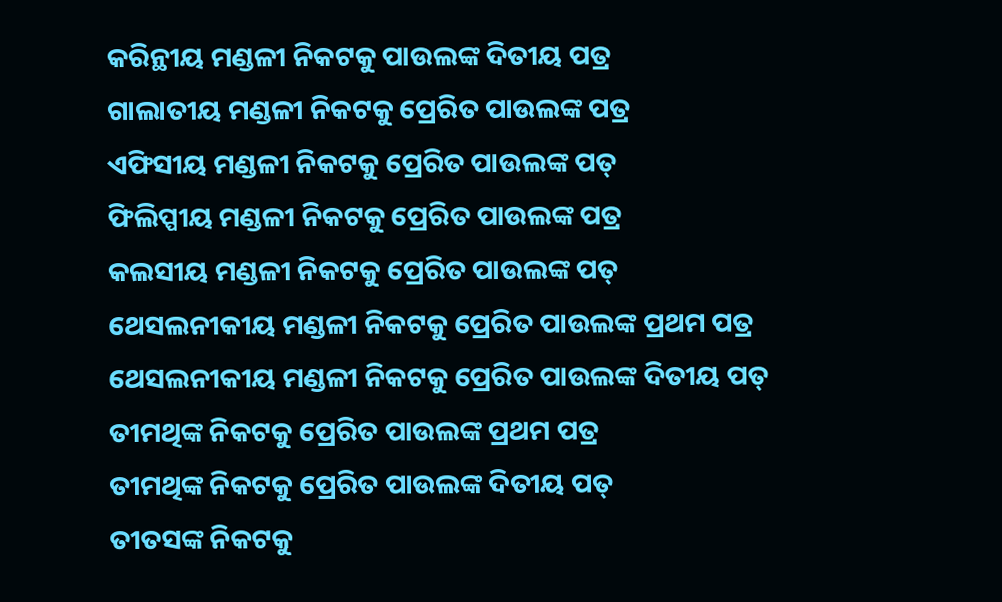କରିନ୍ଥୀୟ ମଣ୍ଡଳୀ ନିକଟକୁ ପାଉଲଙ୍କ ଦିତୀୟ ପତ୍ର
ଗାଲାତୀୟ ମଣ୍ଡଳୀ ନିକଟକୁ ପ୍ରେରିତ ପାଉଲଙ୍କ ପତ୍ର
ଏଫିସୀୟ ମଣ୍ଡଳୀ ନିକଟକୁ ପ୍ରେରିତ ପାଉଲଙ୍କ ପତ୍
ଫିଲିପ୍ପୀୟ ମଣ୍ଡଳୀ ନିକଟକୁ ପ୍ରେରିତ ପାଉଲଙ୍କ ପତ୍ର
କଲସୀୟ ମଣ୍ଡଳୀ ନିକଟକୁ ପ୍ରେରିତ ପାଉଲଙ୍କ ପତ୍
ଥେସଲନୀକୀୟ ମଣ୍ଡଳୀ ନିକଟକୁ ପ୍ରେରିତ ପାଉଲଙ୍କ ପ୍ରଥମ ପତ୍ର
ଥେସଲନୀକୀୟ ମଣ୍ଡଳୀ ନିକଟକୁ ପ୍ରେରିତ ପାଉଲଙ୍କ ଦିତୀୟ ପତ୍
ତୀମଥିଙ୍କ ନିକଟକୁ ପ୍ରେରିତ ପାଉଲଙ୍କ ପ୍ରଥମ ପତ୍ର
ତୀମଥିଙ୍କ ନିକଟକୁ ପ୍ରେରିତ ପାଉଲଙ୍କ ଦିତୀୟ ପତ୍
ତୀତସଙ୍କ ନିକଟକୁ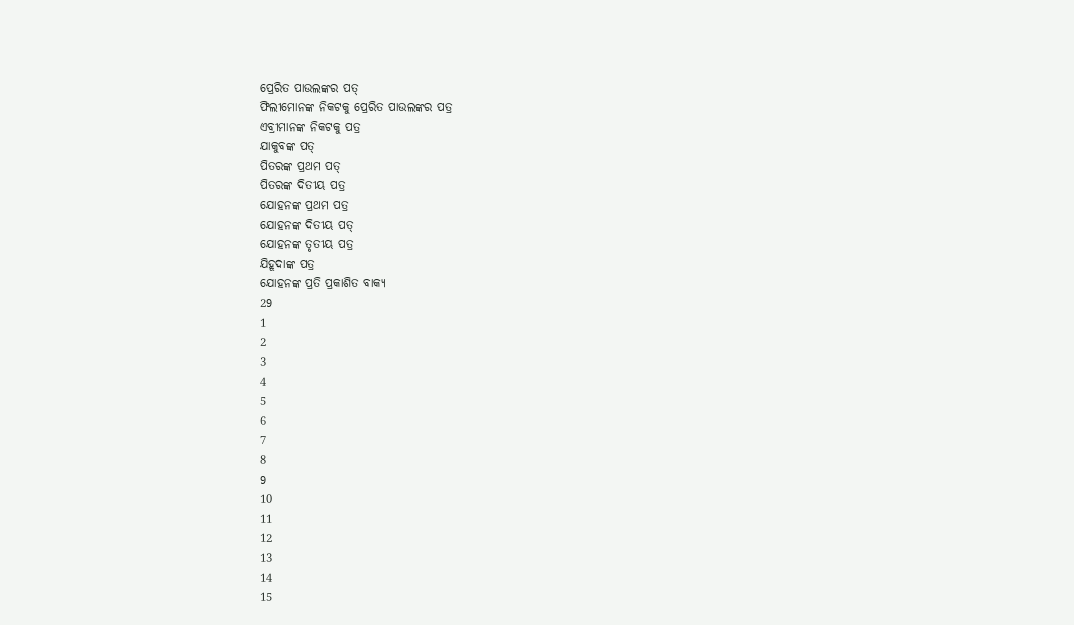ପ୍ରେରିତ ପାଉଲଙ୍କର ପତ୍
ଫିଲୀମୋନଙ୍କ ନିକଟକୁ ପ୍ରେରିତ ପାଉଲଙ୍କର ପତ୍ର
ଏବ୍ରୀମାନଙ୍କ ନିକଟକୁ ପତ୍ର
ଯାକୁବଙ୍କ ପତ୍
ପିତରଙ୍କ ପ୍ରଥମ ପତ୍
ପିତରଙ୍କ ଦିତୀୟ ପତ୍ର
ଯୋହନଙ୍କ ପ୍ରଥମ ପତ୍ର
ଯୋହନଙ୍କ ଦିତୀୟ ପତ୍
ଯୋହନଙ୍କ ତୃତୀୟ ପତ୍ର
ଯିହୂଦାଙ୍କ ପତ୍ର
ଯୋହନଙ୍କ ପ୍ରତି ପ୍ରକାଶିତ ବାକ୍ୟ
29
1
2
3
4
5
6
7
8
9
10
11
12
13
14
15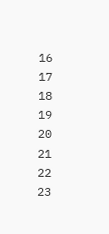16
17
18
19
20
21
22
23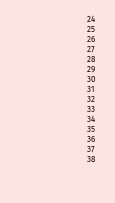24
25
26
27
28
29
30
31
32
33
34
35
36
37
38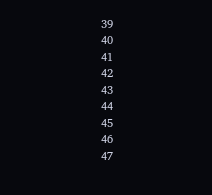39
40
41
42
43
44
45
46
47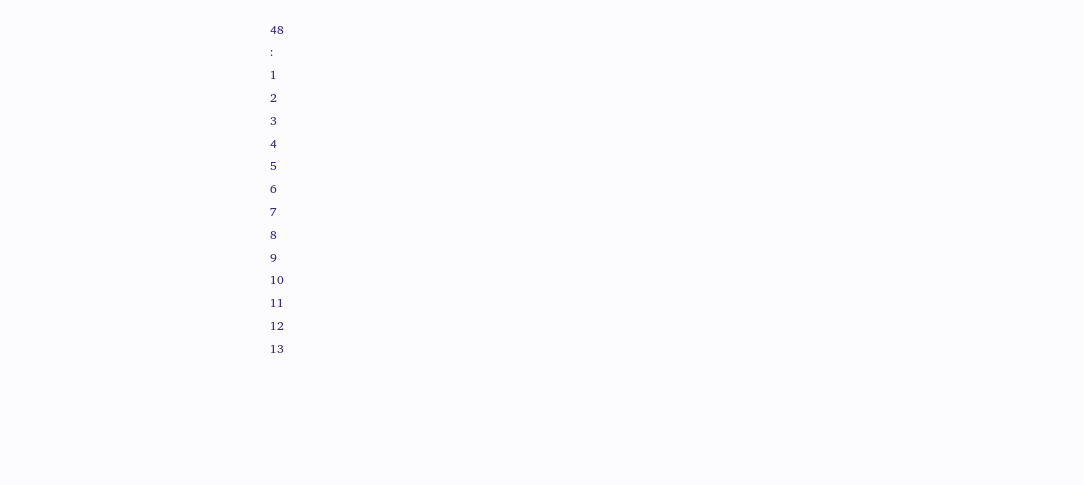48
:
1
2
3
4
5
6
7
8
9
10
11
12
13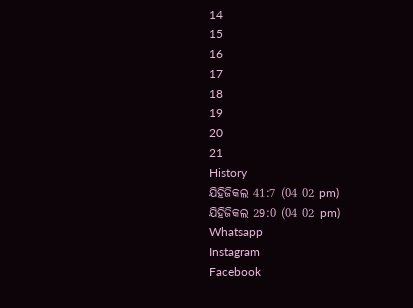14
15
16
17
18
19
20
21
History
ଯିହିଜିକଲ 41:7 (04 02 pm)
ଯିହିଜିକଲ 29:0 (04 02 pm)
Whatsapp
Instagram
Facebook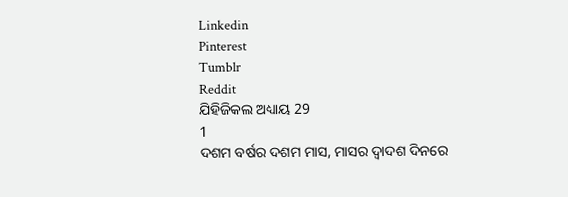Linkedin
Pinterest
Tumblr
Reddit
ଯିହିଜିକଲ ଅଧ୍ୟାୟ 29
1
ଦଶମ ବର୍ଷର ଦଶମ ମାସ, ମାସର ଦ୍ଵାଦଶ ଦିନରେ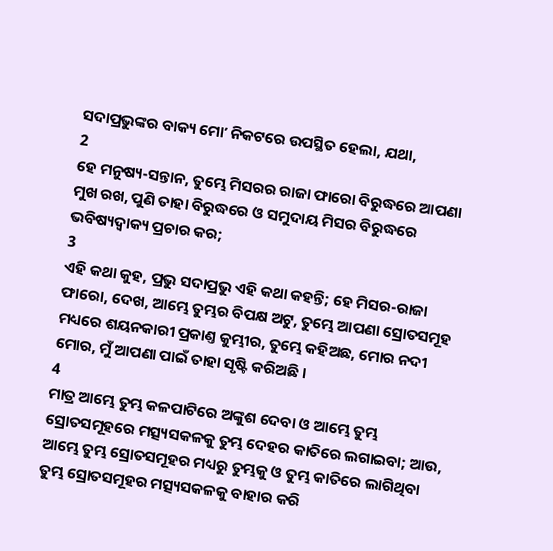ସଦାପ୍ରଭୁଙ୍କର ବାକ୍ୟ ମୋʼ ନିକଟରେ ଉପସ୍ଥିତ ହେଲା, ଯଥା,
2
ହେ ମନୁଷ୍ୟ-ସନ୍ତାନ, ତୁମ୍ଭେ ମିସରର ରାଜା ଫାରୋ ବିରୁଦ୍ଧରେ ଆପଣା ମୁଖ ରଖ, ପୁଣି ତାହା ବିରୁଦ୍ଧରେ ଓ ସମୁଦାୟ ମିସର ବିରୁଦ୍ଧରେ ଭବିଷ୍ୟଦ୍ବାକ୍ୟ ପ୍ରଚାର କର;
3
ଏହି କଥା କୁହ, ପ୍ରଭୁ ସଦାପ୍ରଭୁ ଏହି କଥା କହନ୍ତି; ହେ ମିସର-ରାଜା ଫାରୋ, ଦେଖ, ଆମ୍ଭେ ତୁମ୍ଭର ବିପକ୍ଷ ଅଟୁ, ତୁମ୍ଭେ ଆପଣା ସ୍ରୋତସମୂହ ମଧ୍ୟରେ ଶୟନକାରୀ ପ୍ରକାଣ୍ତ କୁମ୍ଭୀର, ତୁମ୍ଭେ କହିଅଛ, ମୋର ନଦୀ ମୋର, ମୁଁ ଆପଣା ପାଇଁ ତାହା ସୃଷ୍ଟି କରିଅଛି ।
4
ମାତ୍ର ଆମ୍ଭେ ତୁମ୍ଭ କଳପାଟିରେ ଅଙ୍କୁଶ ଦେବା ଓ ଆମ୍ଭେ ତୁମ୍ଭ ସ୍ରୋତସମୂହରେ ମତ୍ସ୍ୟସକଳକୁ ତୁମ୍ଭ ଦେହର କାତିରେ ଲଗାଇବା; ଆଉ, ଆମ୍ଭେ ତୁମ୍ଭ ସ୍ରୋତସମୂହର ମଧ୍ୟରୁ ତୁମ୍ଭକୁ ଓ ତୁମ୍ଭ କାତିରେ ଲାଗିଥିବା ତୁମ୍ଭ ସ୍ରୋତସମୂହର ମତ୍ସ୍ୟସକଳକୁ ବାହାର କରି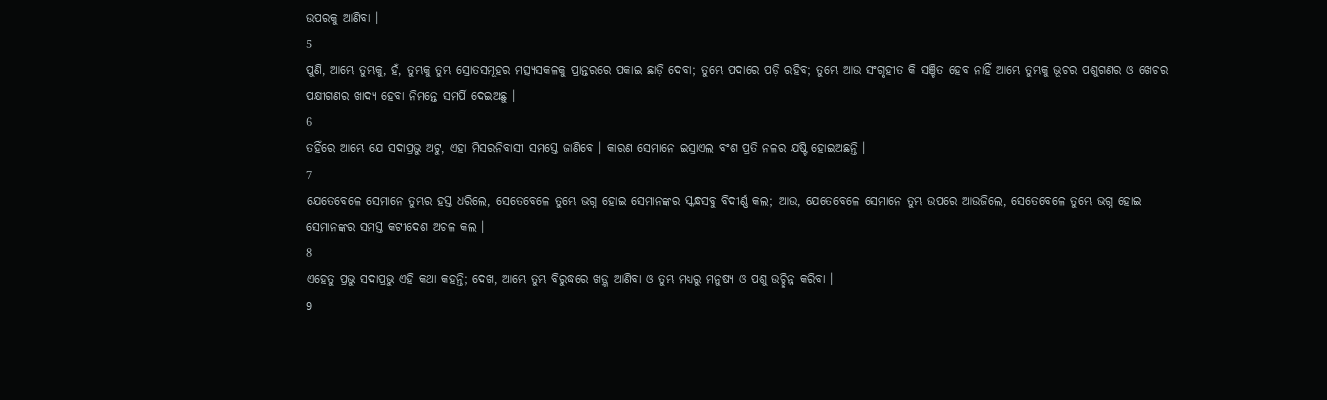ଉପରକୁ ଆଣିବା ।
5
ପୁଣି, ଆମ୍ଭେ ତୁମ୍ଭକୁ, ହଁ, ତୁମ୍ଭକୁ ତୁମ୍ଭ ସ୍ରୋତସମୂହର ମତ୍ସ୍ୟସକଳକୁ ପ୍ରାନ୍ତରରେ ପକାଇ ଛାଡ଼ି ଦେବା; ତୁମ୍ଭେ ପଦାରେ ପଡ଼ି ରହିବ; ତୁମ୍ଭେ ଆଉ ସଂଗୃହୀତ କି ସଞ୍ଚିତ ହେବ ନାହିଁ ଆମ୍ଭେ ତୁମ୍ଭକୁ ଭୂଚର ପଶୁଗଣର ଓ ଖେଚର ପକ୍ଷୀଗଣର ଖାଦ୍ୟ ହେବା ନିମନ୍ତେ ସମର୍ପି ଦେଇଅଛୁ ।
6
ତହିଁରେ ଆମ୍ଭେ ଯେ ସଦାପ୍ରଭୁ ଅଟୁ, ଏହା ମିସରନିବାସୀ ସମସ୍ତେ ଜାଣିବେ । କାରଣ ସେମାନେ ଇସ୍ରାଏଲ ବଂଶ ପ୍ରତି ନଳର ଯଷ୍ଟି ହୋଇଅଛନ୍ତି ।
7
ଯେତେବେଳେ ସେମାନେ ତୁମ୍ଭର ହସ୍ତ ଧରିଲେ, ସେତେବେଳେ ତୁମ୍ଭେ ଭଗ୍ନ ହୋଇ ସେମାନଙ୍କର ସ୍କନ୍ଧସବୁ ବିଦୀର୍ଣ୍ଣ କଲ; ଆଉ, ଯେତେବେଳେ ସେମାନେ ତୁମ୍ଭ ଉପରେ ଆଉଜିଲେ, ସେତେବେଳେ ତୁମ୍ଭେ ଭଗ୍ନ ହୋଇ ସେମାନଙ୍କର ସମସ୍ତ କଟୀଦେଶ ଅଚଳ କଲ ।
8
ଏହେତୁ ପ୍ରଭୁ ସଦାପ୍ରଭୁ ଏହି କଥା କହନ୍ତି; ଦେଖ, ଆମ୍ଭେ ତୁମ୍ଭ ବିରୁଦ୍ଧରେ ଖଡ଼୍ଗ ଆଣିବା ଓ ତୁମ୍ଭ ମଧ୍ୟରୁ ମନୁଷ୍ୟ ଓ ପଶୁ ଉଚ୍ଛିନ୍ନ କରିବା ।
9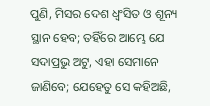ପୁଣି, ମିସର ଦେଶ ଧ୍ଵଂସିତ ଓ ଶୂନ୍ୟ ସ୍ଥାନ ହେବ; ତହିଁରେ ଆମ୍ଭେ ଯେ ସଦାପ୍ରଭୁ ଅଟୁ, ଏହା ସେମାନେ ଜାଣିବେ; ଯେହେତୁ ସେ କହିଅଛି,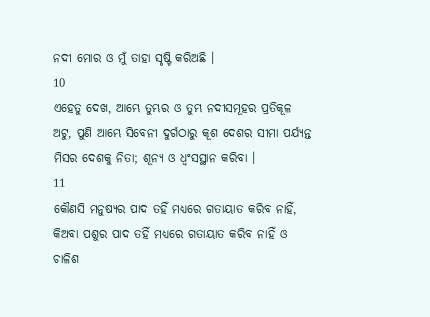ନଦୀ ମୋର ଓ ମୁଁ ତାହା ସୃଷ୍ଟି କରିଅଛି ।
10
ଏହେତୁ ଦେଖ, ଆମ୍ଭେ ତୁମ୍ଭର ଓ ତୁମ୍ଭ ନଦୀସମୂହର ପ୍ରତିକୂଳ ଅଟୁ, ପୁଣି ଆମ୍ଭେ ସିବେନୀ ଦୁର୍ଗଠାରୁ କୂଶ ଦେଶର ସୀମା ପର୍ଯ୍ୟନ୍ତ ମିସର ଦେଶକୁ ନିତା; ଶୂନ୍ୟ ଓ ଧ୍ଵଂସସ୍ଥାନ କରିବା ।
11
କୌଣସି ମନୁଷ୍ୟର ପାଦ ତହିଁ ମଧ୍ୟରେ ଗତାୟାତ କରିବ ନାହିଁ, କିଅବା ପଶୁର ପାଦ ତହିଁ ମଧ୍ୟରେ ଗତାୟାତ କରିବ ନାହିଁ ଓ ଚାଳିଶ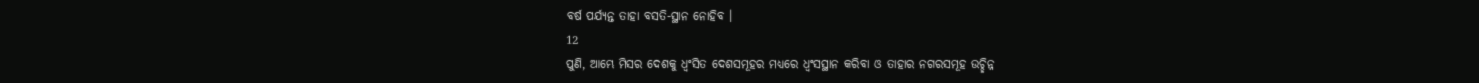ବର୍ଷ ପର୍ଯ୍ୟନ୍ତ ତାହା ବସତି-ସ୍ଥାନ ନୋହିବ ।
12
ପୁଣି, ଆମ୍ଭେ ମିସର ଦେଶକୁ ଧ୍ଵଂସିତ ଦେଶସମୂହର ମଧ୍ୟରେ ଧ୍ଵଂସସ୍ଥାନ କରିବା ଓ ତାହାର ନଗରସମୂହ ଉଚ୍ଛିନ୍ନ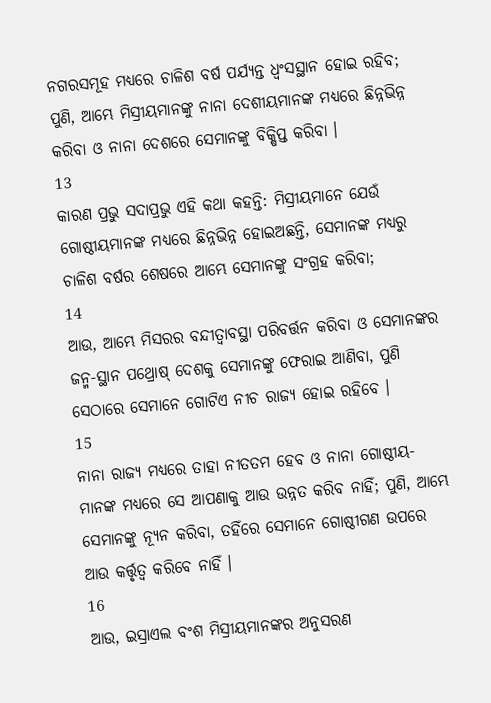ନଗରସମୂହ ମଧ୍ୟରେ ଚାଳିଶ ବର୍ଷ ପର୍ଯ୍ୟନ୍ତ ଧ୍ଵଂସସ୍ଥାନ ହୋଇ ରହିବ; ପୁଣି, ଆମ୍ଭେ ମିସ୍ରୀୟମାନଙ୍କୁ ନାନା ଦେଶୀୟମାନଙ୍କ ମଧ୍ୟରେ ଛିନ୍ନଭିନ୍ନ କରିବା ଓ ନାନା ଦେଶରେ ସେମାନଙ୍କୁ ବିକ୍ଷିପ୍ତ କରିବା ।
13
କାରଣ ପ୍ରଭୁ ସଦାପ୍ରଭୁ ଏହି କଥା କହନ୍ତି: ମିସ୍ରୀୟମାନେ ଯେଉଁ ଗୋଷ୍ଠୀୟମାନଙ୍କ ମଧ୍ୟରେ ଛିନ୍ନଭିନ୍ନ ହୋଇଅଛନ୍ତି, ସେମାନଙ୍କ ମଧ୍ୟରୁ ଚାଳିଶ ବର୍ଷର ଶେଷରେ ଆମ୍ଭେ ସେମାନଙ୍କୁ ସଂଗ୍ରହ କରିବା;
14
ଆଉ, ଆମ୍ଭେ ମିସରର ବନ୍ଦୀତ୍ଵାବସ୍ଥା ପରିବର୍ତ୍ତନ କରିବା ଓ ସେମାନଙ୍କର ଜନ୍ମ-ସ୍ଥାନ ପଥ୍ରୋଷ୍ ଦେଶକୁ ସେମାନଙ୍କୁ ଫେରାଇ ଆଣିବା, ପୁଣି ସେଠାରେ ସେମାନେ ଗୋଟିଏ ନୀଚ ରାଜ୍ୟ ହୋଇ ରହିବେ ।
15
ନାନା ରାଜ୍ୟ ମଧ୍ୟରେ ତାହା ନୀତତମ ହେବ ଓ ନାନା ଗୋଷ୍ଠୀୟ-ମାନଙ୍କ ମଧ୍ୟରେ ସେ ଆପଣାକୁ ଆଉ ଉନ୍ନତ କରିବ ନାହିଁ; ପୁଣି, ଆମ୍ଭେ ସେମାନଙ୍କୁ ନ୍ୟୂନ କରିବା, ତହିଁରେ ସେମାନେ ଗୋଷ୍ଠୀଗଣ ଉପରେ ଆଉ କର୍ତ୍ତୃତ୍ଵ କରିବେ ନାହିଁ ।
16
ଆଉ, ଇସ୍ରାଏଲ ବଂଶ ମିସ୍ରୀୟମାନଙ୍କର ଅନୁସରଣ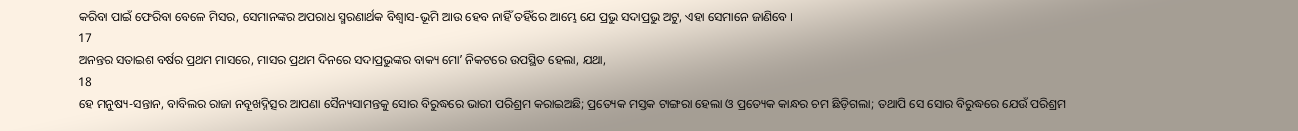କରିବା ପାଇଁ ଫେରିବା ବେଳେ ମିସର, ସେମାନଙ୍କର ଅପରାଧ ସ୍ମରଣାର୍ଥକ ବିଶ୍ଵାସ-ଭୂମି ଆଉ ହେବ ନାହିଁ ତହିଁରେ ଆମ୍ଭେ ଯେ ପ୍ରଭୁ ସଦାପ୍ରଭୁ ଅଟୁ, ଏହା ସେମାନେ ଜାଣିବେ ।
17
ଅନନ୍ତର ସତାଇଶ ବର୍ଷର ପ୍ରଥମ ମାସରେ, ମାସର ପ୍ରଥମ ଦିନରେ ସଦାପ୍ରଭୁଙ୍କର ବାକ୍ୟ ମୋʼ ନିକଟରେ ଉପସ୍ଥିତ ହେଲା, ଯଥା,
18
ହେ ମନୁଷ୍ୟ-ସନ୍ତାନ, ବାବିଲର ରାଜା ନବୂଖଦ୍ନିତ୍ସର ଆପଣା ସୈନ୍ୟସାମନ୍ତକୁ ସୋର ବିରୁଦ୍ଧରେ ଭାରୀ ପରିଶ୍ରମ କରାଇଅଛି; ପ୍ରତ୍ୟେକ ମସ୍ତକ ଟାଙ୍ଗରା ହେଲା ଓ ପ୍ରତ୍ୟେକ କାନ୍ଧର ଚମ ଛିଡ଼ିଗଲା; ତଥାପି ସେ ସୋର ବିରୁଦ୍ଧରେ ଯେଉଁ ପରିଶ୍ରମ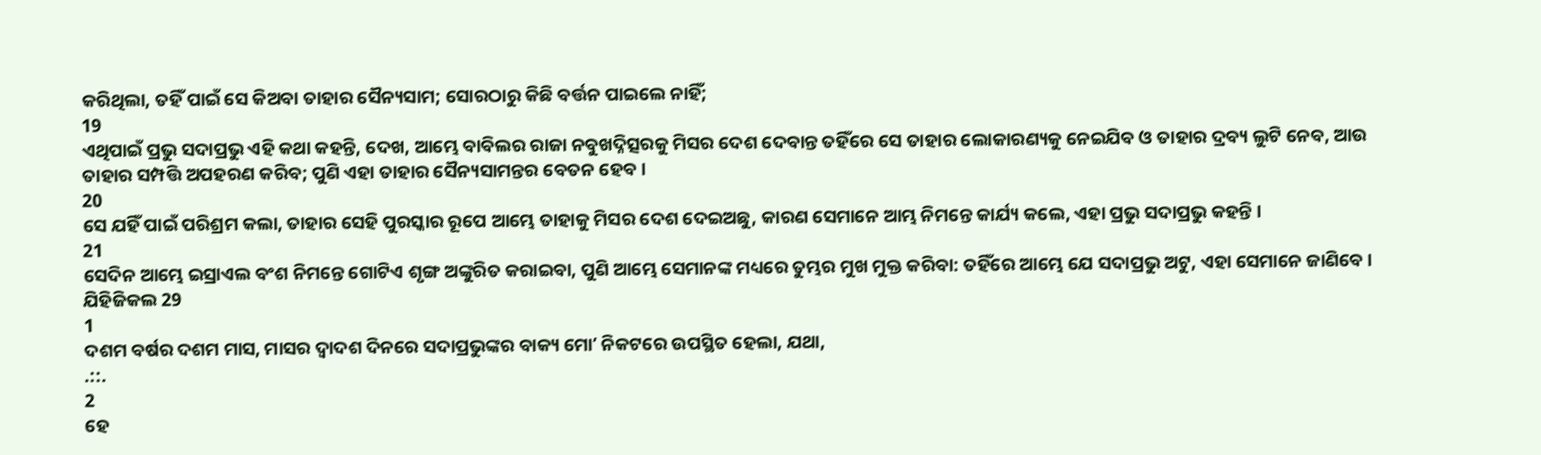କରିଥିଲା, ତହିଁ ପାଇଁ ସେ କିଅବା ତାହାର ସୈନ୍ୟସାମ; ସୋରଠାରୁ କିଛି ବର୍ତ୍ତନ ପାଇଲେ ନାହିଁ;
19
ଏଥିପାଇଁ ପ୍ରଭୁ ସଦାପ୍ରଭୁ ଏହି କଥା କହନ୍ତି, ଦେଖ, ଆମ୍ଭେ ବାବିଲର ରାଜା ନବୁଖଦ୍ନିତ୍ସରକୁ ମିସର ଦେଶ ଦେବାନ୍ତ ତହିଁରେ ସେ ତାହାର ଲୋକାରଣ୍ୟକୁ ନେଇଯିବ ଓ ତାହାର ଦ୍ରବ୍ୟ ଲୁଟି ନେବ, ଆଉ ତାହାର ସମ୍ପତ୍ତି ଅପହରଣ କରିବ; ପୁଣି ଏହା ତାହାର ସୈନ୍ୟସାମନ୍ତର ବେତନ ହେବ ।
20
ସେ ଯହିଁ ପାଇଁ ପରିଶ୍ରମ କଲା, ତାହାର ସେହି ପୁରସ୍କାର ରୂପେ ଆମ୍ଭେ ତାହାକୁ ମିସର ଦେଶ ଦେଇଅଛୁ, କାରଣ ସେମାନେ ଆମ୍ଭ ନିମନ୍ତେ କାର୍ଯ୍ୟ କଲେ, ଏହା ପ୍ରଭୁ ସଦାପ୍ରଭୁ କହନ୍ତି ।
21
ସେଦିନ ଆମ୍ଭେ ଇସ୍ରାଏଲ ବଂଶ ନିମନ୍ତେ ଗୋଟିଏ ଶୃଙ୍ଗ ଅଙ୍କୁରିତ କରାଇବା, ପୁଣି ଆମ୍ଭେ ସେମାନଙ୍କ ମଧ୍ୟରେ ତୁମ୍ଭର ମୁଖ ମୁକ୍ତ କରିବା: ତହିଁରେ ଆମ୍ଭେ ଯେ ସଦାପ୍ରଭୁ ଅଟୁ, ଏହା ସେମାନେ ଜାଣିବେ ।
ଯିହିଜିକଲ 29
1
ଦଶମ ବର୍ଷର ଦଶମ ମାସ, ମାସର ଦ୍ଵାଦଶ ଦିନରେ ସଦାପ୍ରଭୁଙ୍କର ବାକ୍ୟ ମୋʼ ନିକଟରେ ଉପସ୍ଥିତ ହେଲା, ଯଥା,
.::.
2
ହେ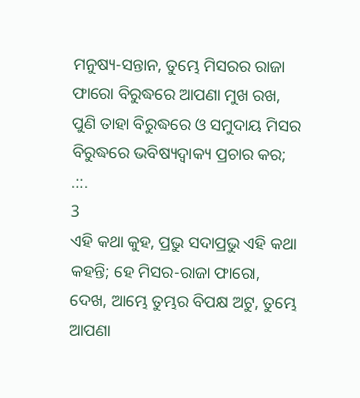ମନୁଷ୍ୟ-ସନ୍ତାନ, ତୁମ୍ଭେ ମିସରର ରାଜା ଫାରୋ ବିରୁଦ୍ଧରେ ଆପଣା ମୁଖ ରଖ, ପୁଣି ତାହା ବିରୁଦ୍ଧରେ ଓ ସମୁଦାୟ ମିସର ବିରୁଦ୍ଧରେ ଭବିଷ୍ୟଦ୍ବାକ୍ୟ ପ୍ରଚାର କର;
.::.
3
ଏହି କଥା କୁହ, ପ୍ରଭୁ ସଦାପ୍ରଭୁ ଏହି କଥା କହନ୍ତି; ହେ ମିସର-ରାଜା ଫାରୋ, ଦେଖ, ଆମ୍ଭେ ତୁମ୍ଭର ବିପକ୍ଷ ଅଟୁ, ତୁମ୍ଭେ ଆପଣା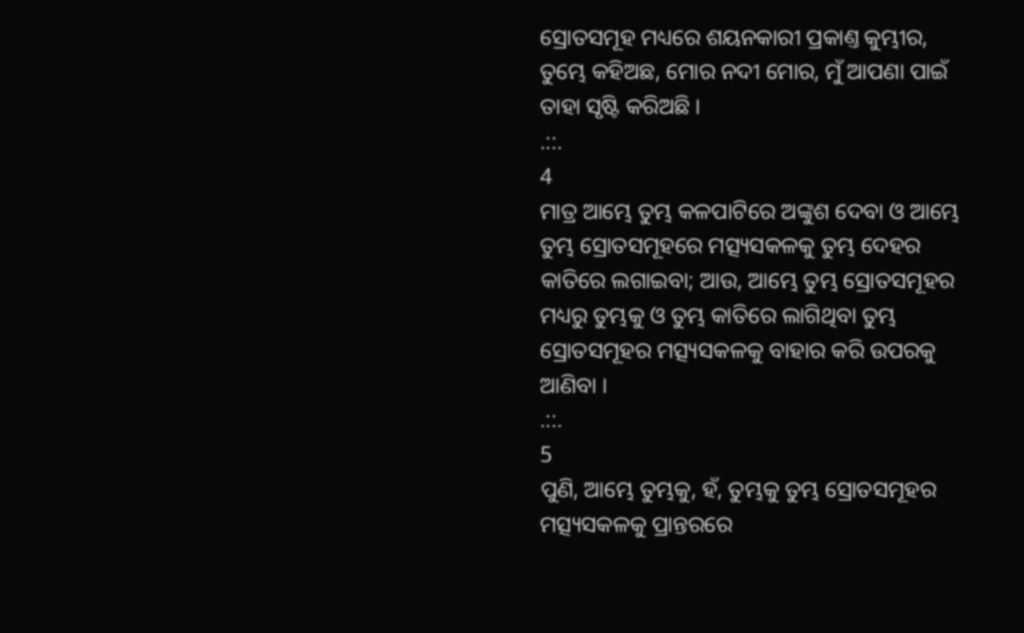ସ୍ରୋତସମୂହ ମଧ୍ୟରେ ଶୟନକାରୀ ପ୍ରକାଣ୍ତ କୁମ୍ଭୀର, ତୁମ୍ଭେ କହିଅଛ, ମୋର ନଦୀ ମୋର, ମୁଁ ଆପଣା ପାଇଁ ତାହା ସୃଷ୍ଟି କରିଅଛି ।
.::.
4
ମାତ୍ର ଆମ୍ଭେ ତୁମ୍ଭ କଳପାଟିରେ ଅଙ୍କୁଶ ଦେବା ଓ ଆମ୍ଭେ ତୁମ୍ଭ ସ୍ରୋତସମୂହରେ ମତ୍ସ୍ୟସକଳକୁ ତୁମ୍ଭ ଦେହର କାତିରେ ଲଗାଇବା; ଆଉ, ଆମ୍ଭେ ତୁମ୍ଭ ସ୍ରୋତସମୂହର ମଧ୍ୟରୁ ତୁମ୍ଭକୁ ଓ ତୁମ୍ଭ କାତିରେ ଲାଗିଥିବା ତୁମ୍ଭ ସ୍ରୋତସମୂହର ମତ୍ସ୍ୟସକଳକୁ ବାହାର କରି ଉପରକୁ ଆଣିବା ।
.::.
5
ପୁଣି, ଆମ୍ଭେ ତୁମ୍ଭକୁ, ହଁ, ତୁମ୍ଭକୁ ତୁମ୍ଭ ସ୍ରୋତସମୂହର ମତ୍ସ୍ୟସକଳକୁ ପ୍ରାନ୍ତରରେ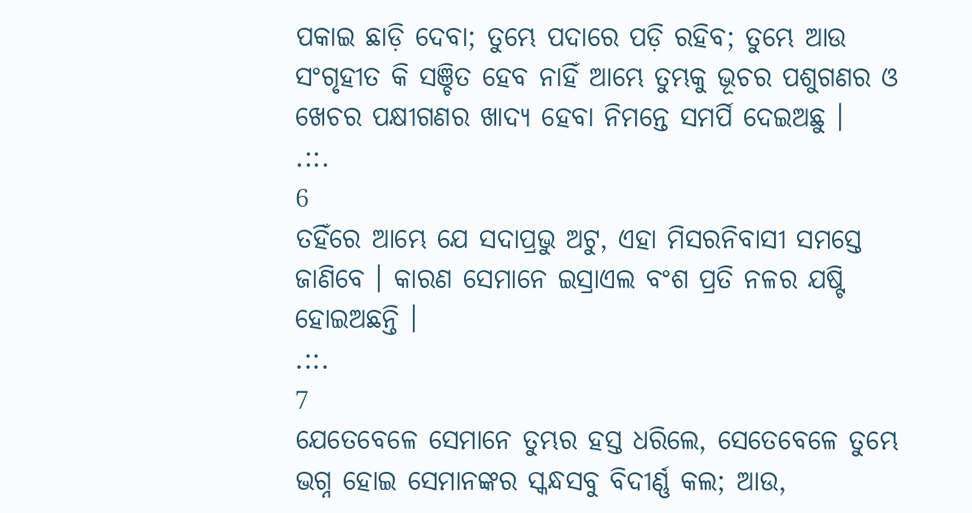ପକାଇ ଛାଡ଼ି ଦେବା; ତୁମ୍ଭେ ପଦାରେ ପଡ଼ି ରହିବ; ତୁମ୍ଭେ ଆଉ ସଂଗୃହୀତ କି ସଞ୍ଚିତ ହେବ ନାହିଁ ଆମ୍ଭେ ତୁମ୍ଭକୁ ଭୂଚର ପଶୁଗଣର ଓ ଖେଚର ପକ୍ଷୀଗଣର ଖାଦ୍ୟ ହେବା ନିମନ୍ତେ ସମର୍ପି ଦେଇଅଛୁ ।
.::.
6
ତହିଁରେ ଆମ୍ଭେ ଯେ ସଦାପ୍ରଭୁ ଅଟୁ, ଏହା ମିସରନିବାସୀ ସମସ୍ତେ ଜାଣିବେ । କାରଣ ସେମାନେ ଇସ୍ରାଏଲ ବଂଶ ପ୍ରତି ନଳର ଯଷ୍ଟି ହୋଇଅଛନ୍ତି ।
.::.
7
ଯେତେବେଳେ ସେମାନେ ତୁମ୍ଭର ହସ୍ତ ଧରିଲେ, ସେତେବେଳେ ତୁମ୍ଭେ ଭଗ୍ନ ହୋଇ ସେମାନଙ୍କର ସ୍କନ୍ଧସବୁ ବିଦୀର୍ଣ୍ଣ କଲ; ଆଉ,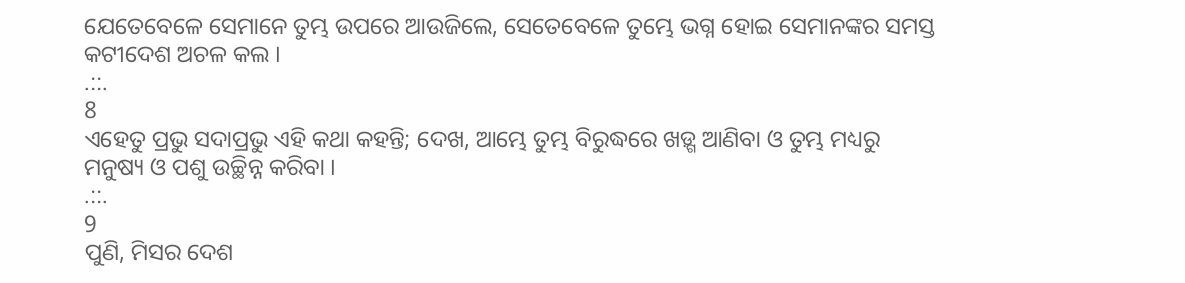ଯେତେବେଳେ ସେମାନେ ତୁମ୍ଭ ଉପରେ ଆଉଜିଲେ, ସେତେବେଳେ ତୁମ୍ଭେ ଭଗ୍ନ ହୋଇ ସେମାନଙ୍କର ସମସ୍ତ କଟୀଦେଶ ଅଚଳ କଲ ।
.::.
8
ଏହେତୁ ପ୍ରଭୁ ସଦାପ୍ରଭୁ ଏହି କଥା କହନ୍ତି; ଦେଖ, ଆମ୍ଭେ ତୁମ୍ଭ ବିରୁଦ୍ଧରେ ଖଡ଼୍ଗ ଆଣିବା ଓ ତୁମ୍ଭ ମଧ୍ୟରୁ ମନୁଷ୍ୟ ଓ ପଶୁ ଉଚ୍ଛିନ୍ନ କରିବା ।
.::.
9
ପୁଣି, ମିସର ଦେଶ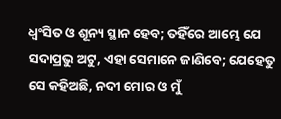ଧ୍ଵଂସିତ ଓ ଶୂନ୍ୟ ସ୍ଥାନ ହେବ; ତହିଁରେ ଆମ୍ଭେ ଯେ ସଦାପ୍ରଭୁ ଅଟୁ, ଏହା ସେମାନେ ଜାଣିବେ; ଯେହେତୁ ସେ କହିଅଛି, ନଦୀ ମୋର ଓ ମୁଁ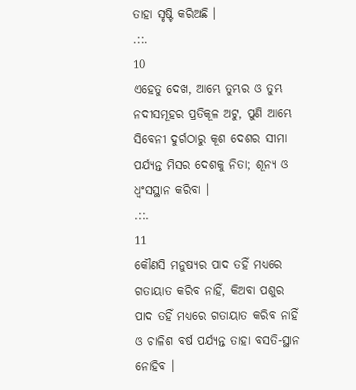ତାହା ସୃଷ୍ଟି କରିଅଛି ।
.::.
10
ଏହେତୁ ଦେଖ, ଆମ୍ଭେ ତୁମ୍ଭର ଓ ତୁମ୍ଭ ନଦୀସମୂହର ପ୍ରତିକୂଳ ଅଟୁ, ପୁଣି ଆମ୍ଭେ ସିବେନୀ ଦୁର୍ଗଠାରୁ କୂଶ ଦେଶର ସୀମା ପର୍ଯ୍ୟନ୍ତ ମିସର ଦେଶକୁ ନିତା; ଶୂନ୍ୟ ଓ ଧ୍ଵଂସସ୍ଥାନ କରିବା ।
.::.
11
କୌଣସି ମନୁଷ୍ୟର ପାଦ ତହିଁ ମଧ୍ୟରେ ଗତାୟାତ କରିବ ନାହିଁ, କିଅବା ପଶୁର ପାଦ ତହିଁ ମଧ୍ୟରେ ଗତାୟାତ କରିବ ନାହିଁ ଓ ଚାଳିଶ ବର୍ଷ ପର୍ଯ୍ୟନ୍ତ ତାହା ବସତି-ସ୍ଥାନ ନୋହିବ ।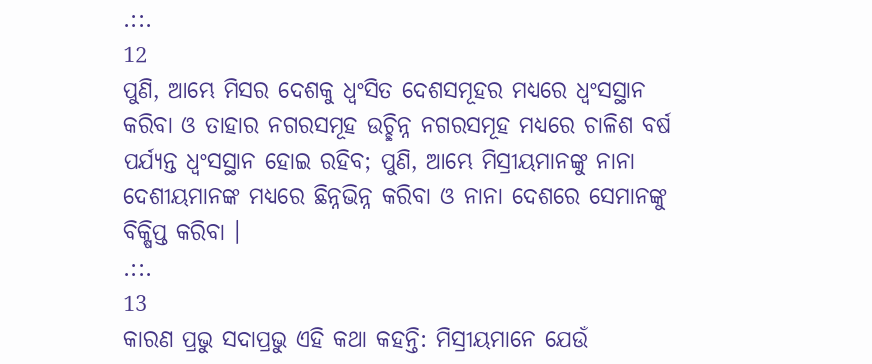.::.
12
ପୁଣି, ଆମ୍ଭେ ମିସର ଦେଶକୁ ଧ୍ଵଂସିତ ଦେଶସମୂହର ମଧ୍ୟରେ ଧ୍ଵଂସସ୍ଥାନ କରିବା ଓ ତାହାର ନଗରସମୂହ ଉଚ୍ଛିନ୍ନ ନଗରସମୂହ ମଧ୍ୟରେ ଚାଳିଶ ବର୍ଷ ପର୍ଯ୍ୟନ୍ତ ଧ୍ଵଂସସ୍ଥାନ ହୋଇ ରହିବ; ପୁଣି, ଆମ୍ଭେ ମିସ୍ରୀୟମାନଙ୍କୁ ନାନା ଦେଶୀୟମାନଙ୍କ ମଧ୍ୟରେ ଛିନ୍ନଭିନ୍ନ କରିବା ଓ ନାନା ଦେଶରେ ସେମାନଙ୍କୁ ବିକ୍ଷିପ୍ତ କରିବା ।
.::.
13
କାରଣ ପ୍ରଭୁ ସଦାପ୍ରଭୁ ଏହି କଥା କହନ୍ତି: ମିସ୍ରୀୟମାନେ ଯେଉଁ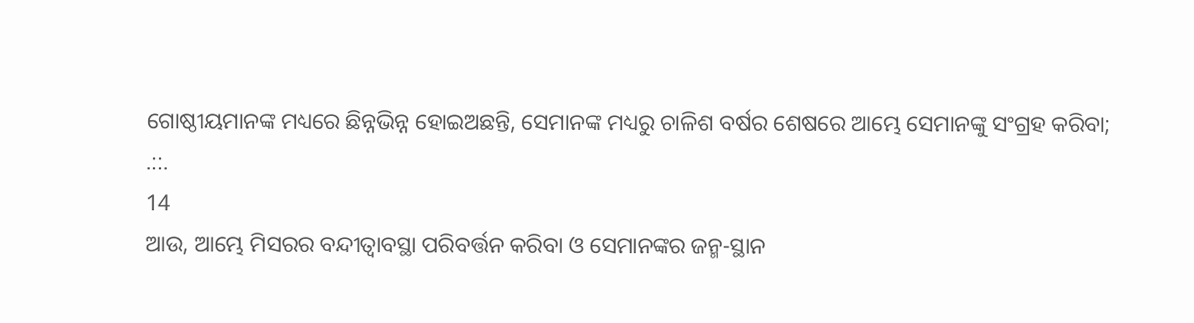ଗୋଷ୍ଠୀୟମାନଙ୍କ ମଧ୍ୟରେ ଛିନ୍ନଭିନ୍ନ ହୋଇଅଛନ୍ତି, ସେମାନଙ୍କ ମଧ୍ୟରୁ ଚାଳିଶ ବର୍ଷର ଶେଷରେ ଆମ୍ଭେ ସେମାନଙ୍କୁ ସଂଗ୍ରହ କରିବା;
.::.
14
ଆଉ, ଆମ୍ଭେ ମିସରର ବନ୍ଦୀତ୍ଵାବସ୍ଥା ପରିବର୍ତ୍ତନ କରିବା ଓ ସେମାନଙ୍କର ଜନ୍ମ-ସ୍ଥାନ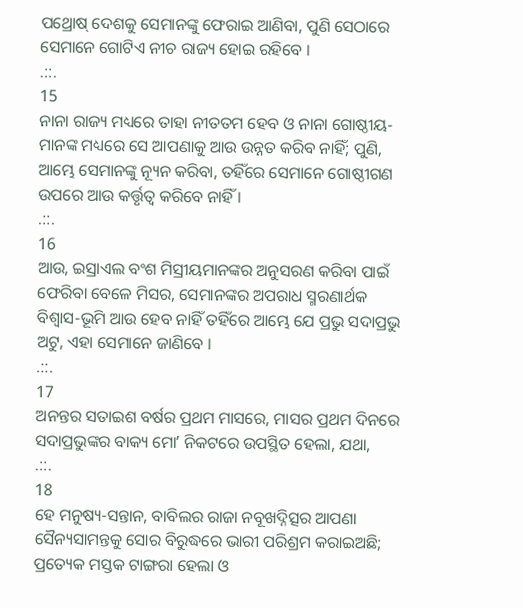ପଥ୍ରୋଷ୍ ଦେଶକୁ ସେମାନଙ୍କୁ ଫେରାଇ ଆଣିବା, ପୁଣି ସେଠାରେ ସେମାନେ ଗୋଟିଏ ନୀଚ ରାଜ୍ୟ ହୋଇ ରହିବେ ।
.::.
15
ନାନା ରାଜ୍ୟ ମଧ୍ୟରେ ତାହା ନୀତତମ ହେବ ଓ ନାନା ଗୋଷ୍ଠୀୟ-ମାନଙ୍କ ମଧ୍ୟରେ ସେ ଆପଣାକୁ ଆଉ ଉନ୍ନତ କରିବ ନାହିଁ; ପୁଣି, ଆମ୍ଭେ ସେମାନଙ୍କୁ ନ୍ୟୂନ କରିବା, ତହିଁରେ ସେମାନେ ଗୋଷ୍ଠୀଗଣ ଉପରେ ଆଉ କର୍ତ୍ତୃତ୍ଵ କରିବେ ନାହିଁ ।
.::.
16
ଆଉ, ଇସ୍ରାଏଲ ବଂଶ ମିସ୍ରୀୟମାନଙ୍କର ଅନୁସରଣ କରିବା ପାଇଁ ଫେରିବା ବେଳେ ମିସର, ସେମାନଙ୍କର ଅପରାଧ ସ୍ମରଣାର୍ଥକ ବିଶ୍ଵାସ-ଭୂମି ଆଉ ହେବ ନାହିଁ ତହିଁରେ ଆମ୍ଭେ ଯେ ପ୍ରଭୁ ସଦାପ୍ରଭୁ ଅଟୁ, ଏହା ସେମାନେ ଜାଣିବେ ।
.::.
17
ଅନନ୍ତର ସତାଇଶ ବର୍ଷର ପ୍ରଥମ ମାସରେ, ମାସର ପ୍ରଥମ ଦିନରେ ସଦାପ୍ରଭୁଙ୍କର ବାକ୍ୟ ମୋʼ ନିକଟରେ ଉପସ୍ଥିତ ହେଲା, ଯଥା,
.::.
18
ହେ ମନୁଷ୍ୟ-ସନ୍ତାନ, ବାବିଲର ରାଜା ନବୂଖଦ୍ନିତ୍ସର ଆପଣା ସୈନ୍ୟସାମନ୍ତକୁ ସୋର ବିରୁଦ୍ଧରେ ଭାରୀ ପରିଶ୍ରମ କରାଇଅଛି; ପ୍ରତ୍ୟେକ ମସ୍ତକ ଟାଙ୍ଗରା ହେଲା ଓ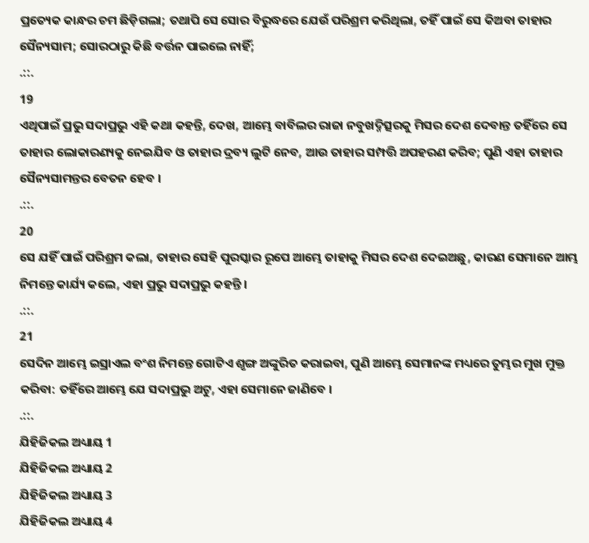ପ୍ରତ୍ୟେକ କାନ୍ଧର ଚମ ଛିଡ଼ିଗଲା; ତଥାପି ସେ ସୋର ବିରୁଦ୍ଧରେ ଯେଉଁ ପରିଶ୍ରମ କରିଥିଲା, ତହିଁ ପାଇଁ ସେ କିଅବା ତାହାର ସୈନ୍ୟସାମ; ସୋରଠାରୁ କିଛି ବର୍ତ୍ତନ ପାଇଲେ ନାହିଁ;
.::.
19
ଏଥିପାଇଁ ପ୍ରଭୁ ସଦାପ୍ରଭୁ ଏହି କଥା କହନ୍ତି, ଦେଖ, ଆମ୍ଭେ ବାବିଲର ରାଜା ନବୁଖଦ୍ନିତ୍ସରକୁ ମିସର ଦେଶ ଦେବାନ୍ତ ତହିଁରେ ସେ ତାହାର ଲୋକାରଣ୍ୟକୁ ନେଇଯିବ ଓ ତାହାର ଦ୍ରବ୍ୟ ଲୁଟି ନେବ, ଆଉ ତାହାର ସମ୍ପତ୍ତି ଅପହରଣ କରିବ; ପୁଣି ଏହା ତାହାର ସୈନ୍ୟସାମନ୍ତର ବେତନ ହେବ ।
.::.
20
ସେ ଯହିଁ ପାଇଁ ପରିଶ୍ରମ କଲା, ତାହାର ସେହି ପୁରସ୍କାର ରୂପେ ଆମ୍ଭେ ତାହାକୁ ମିସର ଦେଶ ଦେଇଅଛୁ, କାରଣ ସେମାନେ ଆମ୍ଭ ନିମନ୍ତେ କାର୍ଯ୍ୟ କଲେ, ଏହା ପ୍ରଭୁ ସଦାପ୍ରଭୁ କହନ୍ତି ।
.::.
21
ସେଦିନ ଆମ୍ଭେ ଇସ୍ରାଏଲ ବଂଶ ନିମନ୍ତେ ଗୋଟିଏ ଶୃଙ୍ଗ ଅଙ୍କୁରିତ କରାଇବା, ପୁଣି ଆମ୍ଭେ ସେମାନଙ୍କ ମଧ୍ୟରେ ତୁମ୍ଭର ମୁଖ ମୁକ୍ତ କରିବା: ତହିଁରେ ଆମ୍ଭେ ଯେ ସଦାପ୍ରଭୁ ଅଟୁ, ଏହା ସେମାନେ ଜାଣିବେ ।
.::.
ଯିହିଜିକଲ ଅଧ୍ୟାୟ 1
ଯିହିଜିକଲ ଅଧ୍ୟାୟ 2
ଯିହିଜିକଲ ଅଧ୍ୟାୟ 3
ଯିହିଜିକଲ ଅଧ୍ୟାୟ 4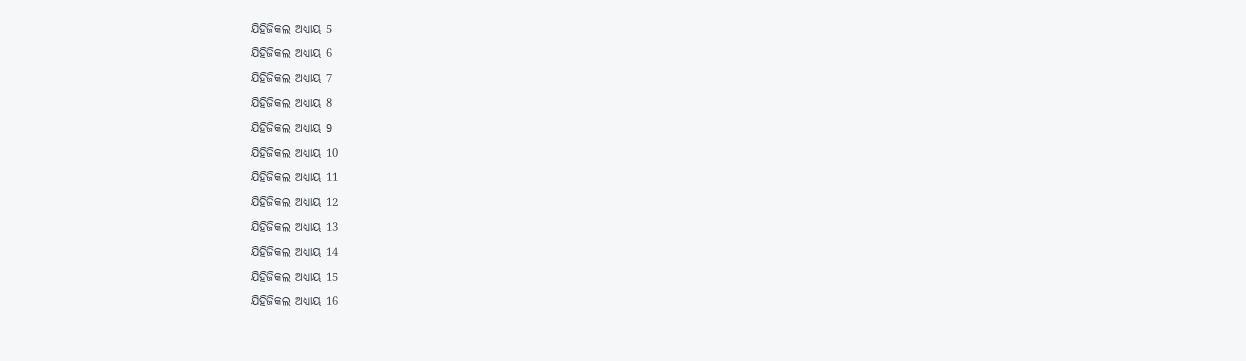ଯିହିଜିକଲ ଅଧ୍ୟାୟ 5
ଯିହିଜିକଲ ଅଧ୍ୟାୟ 6
ଯିହିଜିକଲ ଅଧ୍ୟାୟ 7
ଯିହିଜିକଲ ଅଧ୍ୟାୟ 8
ଯିହିଜିକଲ ଅଧ୍ୟାୟ 9
ଯିହିଜିକଲ ଅଧ୍ୟାୟ 10
ଯିହିଜିକଲ ଅଧ୍ୟାୟ 11
ଯିହିଜିକଲ ଅଧ୍ୟାୟ 12
ଯିହିଜିକଲ ଅଧ୍ୟାୟ 13
ଯିହିଜିକଲ ଅଧ୍ୟାୟ 14
ଯିହିଜିକଲ ଅଧ୍ୟାୟ 15
ଯିହିଜିକଲ ଅଧ୍ୟାୟ 16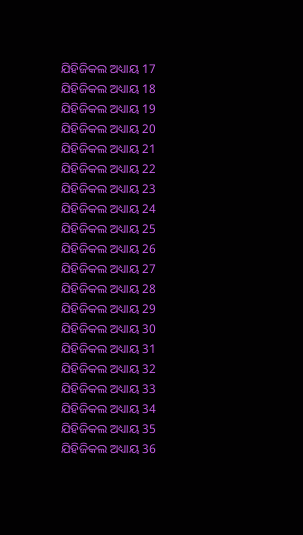ଯିହିଜିକଲ ଅଧ୍ୟାୟ 17
ଯିହିଜିକଲ ଅଧ୍ୟାୟ 18
ଯିହିଜିକଲ ଅଧ୍ୟାୟ 19
ଯିହିଜିକଲ ଅଧ୍ୟାୟ 20
ଯିହିଜିକଲ ଅଧ୍ୟାୟ 21
ଯିହିଜିକଲ ଅଧ୍ୟାୟ 22
ଯିହିଜିକଲ ଅଧ୍ୟାୟ 23
ଯିହିଜିକଲ ଅଧ୍ୟାୟ 24
ଯିହିଜିକଲ ଅଧ୍ୟାୟ 25
ଯିହିଜିକଲ ଅଧ୍ୟାୟ 26
ଯିହିଜିକଲ ଅଧ୍ୟାୟ 27
ଯିହିଜିକଲ ଅଧ୍ୟାୟ 28
ଯିହିଜିକଲ ଅଧ୍ୟାୟ 29
ଯିହିଜିକଲ ଅଧ୍ୟାୟ 30
ଯିହିଜିକଲ ଅଧ୍ୟାୟ 31
ଯିହିଜିକଲ ଅଧ୍ୟାୟ 32
ଯିହିଜିକଲ ଅଧ୍ୟାୟ 33
ଯିହିଜିକଲ ଅଧ୍ୟାୟ 34
ଯିହିଜିକଲ ଅଧ୍ୟାୟ 35
ଯିହିଜିକଲ ଅଧ୍ୟାୟ 36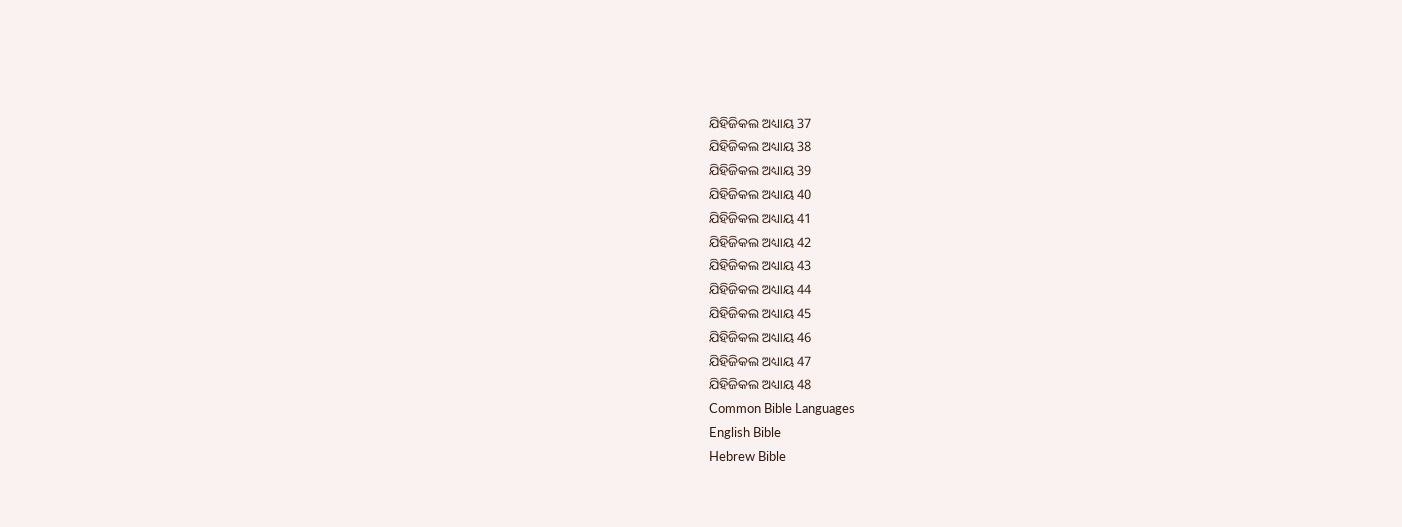ଯିହିଜିକଲ ଅଧ୍ୟାୟ 37
ଯିହିଜିକଲ ଅଧ୍ୟାୟ 38
ଯିହିଜିକଲ ଅଧ୍ୟାୟ 39
ଯିହିଜିକଲ ଅଧ୍ୟାୟ 40
ଯିହିଜିକଲ ଅଧ୍ୟାୟ 41
ଯିହିଜିକଲ ଅଧ୍ୟାୟ 42
ଯିହିଜିକଲ ଅଧ୍ୟାୟ 43
ଯିହିଜିକଲ ଅଧ୍ୟାୟ 44
ଯିହିଜିକଲ ଅଧ୍ୟାୟ 45
ଯିହିଜିକଲ ଅଧ୍ୟାୟ 46
ଯିହିଜିକଲ ଅଧ୍ୟାୟ 47
ଯିହିଜିକଲ ଅଧ୍ୟାୟ 48
Common Bible Languages
English Bible
Hebrew Bible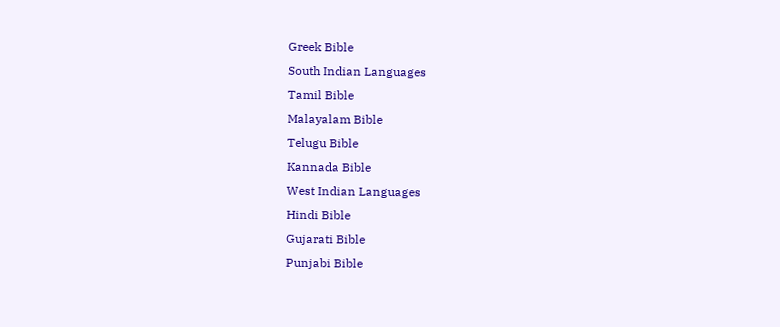Greek Bible
South Indian Languages
Tamil Bible
Malayalam Bible
Telugu Bible
Kannada Bible
West Indian Languages
Hindi Bible
Gujarati Bible
Punjabi Bible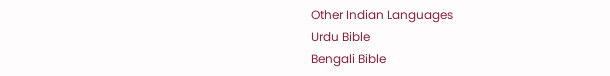Other Indian Languages
Urdu Bible
Bengali Bible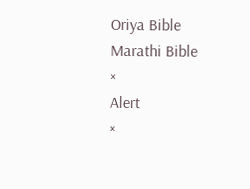Oriya Bible
Marathi Bible
×
Alert
×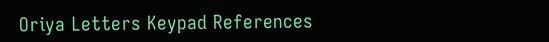Oriya Letters Keypad References